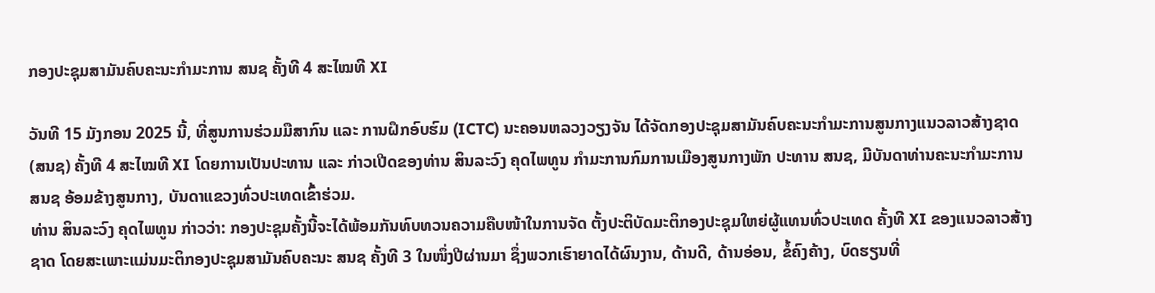ກອງປະຊຸມສາມັນຄົບຄະນະກຳມະການ ສນຊ ຄັ້ງທີ 4 ສະໄໝທີ XI

ວັນທີ 15 ມັງກອນ 2025 ນີ້, ທີ່ສູນການຮ່ວມມືສາກົນ ແລະ ການຝຶກອົບຮົມ (ICTC) ນະຄອນຫລວງວຽງຈັນ ໄດ້ຈັດກອງປະຊຸມສາມັນຄົບຄະນະກຳມະການສູນກາງແນວລາວສ້າງຊາດ (ສນຊ) ຄັ້ງທີ 4 ສະໄໝທີ XI ໂດຍການເປັນປະທານ ແລະ ກ່າວເປີດຂອງທ່ານ ສິນລະວົງ ຄຸດໄພທູນ ກຳມະການກົມການເມືອງສູນກາງພັກ ປະທານ ສນຊ, ມີບັນດາທ່ານຄະນະກຳມະການ ສນຊ ອ້ອມຂ້າງສູນກາງ, ບັນດາແຂວງທົ່ວປະເທດເຂົ້າຮ່ວມ.
ທ່ານ ສິນລະວົງ ຄຸດໄພທູນ ກ່າວວ່າ: ກອງປະຊຸມຄັ້ງນີ້ຈະໄດ້ພ້ອມກັນທົບທວນຄວາມຄືບໜ້າໃນການຈັດ ຕັ້ງປະຕິບັດມະຕິກອງປະຊຸມໃຫຍ່ຜູ້ແທນທົ່ວປະເທດ ຄັ້ງທີ XI ຂອງແນວລາວສ້າງຊາດ ໂດຍສະເພາະແມ່ນມະຕິກອງປະຊຸມສາມັນຄົບຄະນະ ສນຊ ຄັ້ງທີ 3 ໃນໜຶ່ງປີຜ່ານມາ ຊຶ່ງພວກເຮົາຍາດໄດ້ຜົນງານ, ດ້ານດີ, ດ້ານອ່ອນ, ຂໍ້ຄົງຄ້າງ, ບົດຮຽນທີ່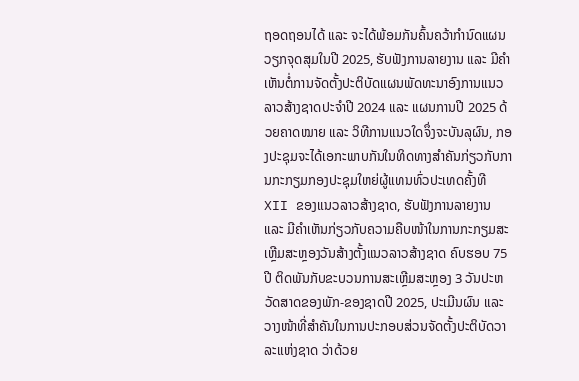ຖອດຖອນໄດ້ ແລະ ຈະໄດ້ພ້ອມກັນຄົ້ນຄວ້າກໍານົດແຜນວຽກຈຸດສຸມໃນປີ 2025, ຮັບຟັງການລາຍງານ ແລະ ມີຄໍາເຫັນຕໍ່ການຈັດຕັ້ງປະຕິບັດແຜນພັດທະນາອົງການແນວລາວສ້າງຊາດປະຈຳປີ 2024 ແລະ ແຜນການປີ 2025 ດ້ວຍຄາດໝາຍ ແລະ ວິທີການແນວໃດຈຶ່ງຈະບັນລຸຜົນ, ກອງປະຊຸມຈະໄດ້ເອກະພາບກັນໃນທິດທາງສໍາຄັນກ່ຽວກັບການກະກຽມກອງປະຊຸມໃຫຍ່ຜູ້ແທນທົ່ວປະເທດຄັ້ງທີ XII ຂອງແນວລາວສ້າງຊາດ, ຮັບຟັງການລາຍງານ ແລະ ມີຄໍາເຫັນກ່ຽວກັບຄວາມຄືບໜ້າໃນການກະກຽມສະເຫຼີມສະຫຼອງວັນສ້າງຕັ້ງແນວລາວສ້າງຊາດ ຄົບຮອບ 75 ປີ ຕິດພັນກັບຂະບວນການສະເຫຼີມສະຫຼອງ 3 ວັນປະຫວັດສາດຂອງພັກ-ຂອງຊາດປີ 2025, ປະເມີນຜົນ ແລະ ວາງໜ້າທີ່ສໍາຄັນໃນການປະກອບສ່ວນຈັດຕັ້ງປະຕິບັດວາລະແຫ່ງຊາດ ວ່າດ້ວຍ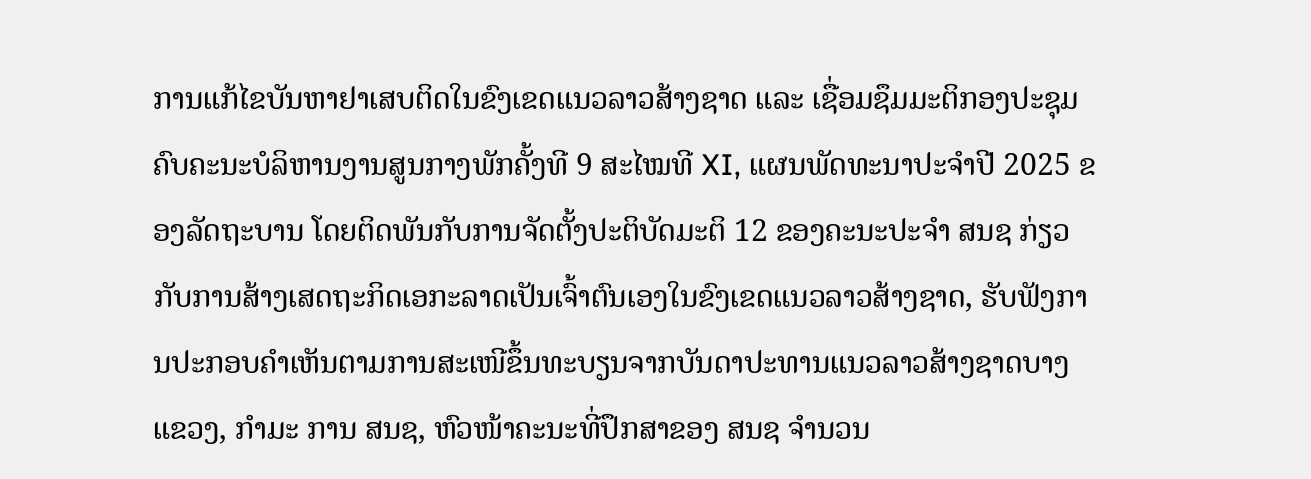ການແກ້ໄຂບັນຫາຢາເສບຕິດໃນຂົງເຂດແນວລາວສ້າງຊາດ ແລະ ເຊື່ອມຊຶມມະຕິກອງປະຊຸມຄົບຄະນະບໍລິຫານງານສູນກາງພັກຄັ້ງທີ 9 ສະໄໝທີ XI, ແຜນພັດທະນາປະຈຳປີ 2025 ຂອງລັດຖະບານ ໂດຍຕິດພັນກັບການຈັດຕັ້ງປະຕິບັດມະຕິ 12 ຂອງຄະນະປະຈໍາ ສນຊ ກ່ຽວກັບການສ້າງເສດຖະກິດເອກະລາດເປັນເຈົ້າຕົນເອງໃນຂົງເຂດແນວລາວສ້າງຊາດ, ຮັບຟັງການປະກອບຄໍາເຫັນຕາມການສະເໜີຂຶ້ນທະບຽນຈາກບັນດາປະທານແນວລາວສ້າງຊາດບາງແຂວງ, ກຳມະ ການ ສນຊ, ຫົວໜ້າຄະນະທີ່ປຶກສາຂອງ ສນຊ ຈໍານວນ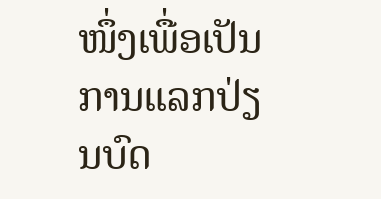ໜຶ່ງເພື່ອເປັນການແລກປ່ຽນບົດ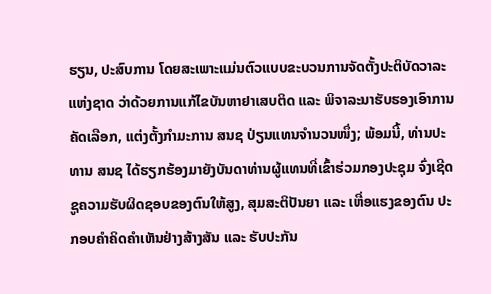ຮຽນ, ປະສົບການ ໂດຍສະເພາະແມ່ນຕົວແບບຂະບວນການຈັດຕັ້ງປະຕິບັດວາລະແຫ່ງຊາດ ວ່າດ້ວຍການແກ້ໄຂບັນຫາຢາເສບຕິດ ແລະ ພິຈາລະນາຮັບຮອງເອົາການຄັດເລືອກ, ແຕ່ງຕັ້ງກຳມະການ ສນຊ ປ່ຽນແທນຈໍານວນໜຶ່ງ; ພ້ອມນີ້, ທ່ານປະທານ ສນຊ ໄດ້ຮຽກຮ້ອງມາຍັງບັນດາທ່ານຜູ້ແທນທີ່ເຂົ້າຮ່ວມກອງປະຊຸມ ຈົ່ງເຊີດຊູຄວາມຮັບຜິດຊອບຂອງຕົນໃຫ້ສູງ, ສຸມສະຕິປັນຍາ ແລະ ເຫື່ອແຮງຂອງຕົນ ປະກອບຄໍາຄິດຄໍາເຫັນຢ່າງສ້າງສັນ ແລະ ຮັບປະກັນ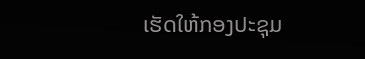ເຮັດໃຫ້ກອງປະຊຸມ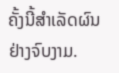ຄັ້ງນີ້ສໍາເລັດຜົນຢ່າງຈົບງາມ.